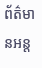ព័ត៌មានអន្ត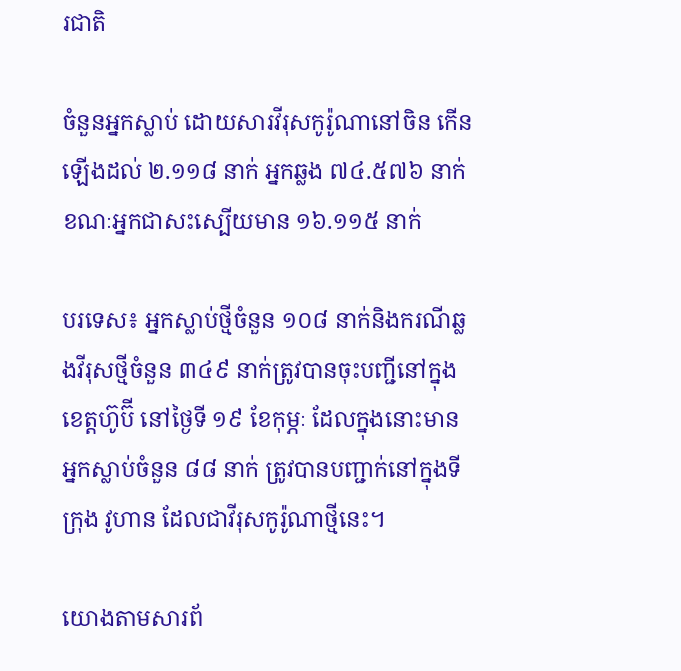រជាតិ

ចំនួនអ្នកស្លាប់ ដោយសារវីរុសកូរ៉ូណានៅចិន កើនឡើងដល់ ២.១១៨ នាក់ អ្នកឆ្លង ៧៤.៥៧៦ នាក់ ខណៈអ្នកជាសះស្បើយមាន ១៦.១១៥ នាក់

បរទេស៖ អ្នកស្លាប់ថ្មីចំនួន ១០៨ នាក់និងករណីឆ្លងវីរុសថ្មីចំនួន ៣៤៩ នាក់ត្រូវបានចុះបញ្ជីនៅក្នុងខេត្តហ៊ូប៊ី នៅថ្ងៃទី ១៩ ខែកុម្ភៈ ដែលក្នុងនោះមានអ្នកស្លាប់ចំនួន ៨៨ នាក់ ត្រូវបានបញ្ជាក់នៅក្នុងទីក្រុង វូហាន ដែលជាវីរុសកូរ៉ូណាថ្មីនេះ។

យោងតាមសារព័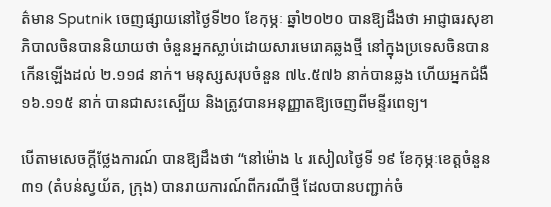ត៌មាន Sputnik ចេញផ្សាយនៅថ្ងៃទី២០ ខែកុម្ភៈ ឆ្នាំ២០២០ បានឱ្យដឹងថា អាជ្ញាធរសុខាភិបាលចិនបាននិយាយថា ចំនួនអ្នកស្លាប់ដោយសារមេរោគឆ្លងថ្មី នៅក្នុងប្រទេសចិនបានកើនឡើងដល់ ២.១១៨ នាក់។ មនុស្សសរុបចំនួន ៧៤.៥៧៦ នាក់បានឆ្លង ហើយអ្នកជំងឺ ១៦.១១៥ នាក់ បានជាសះស្បើយ និងត្រូវបានអនុញ្ញាតឱ្យចេញពីមន្ទីរពេទ្យ។

បើតាមសេចក្តីថ្លែងការណ៍ បានឱ្យដឹងថា “នៅម៉ោង ៤ រសៀលថ្ងៃទី ១៩ ខែកុម្ភៈខេត្តចំនួន ៣១ (តំបន់ស្វយ័ត, ក្រុង) បានរាយការណ៍ពីករណីថ្មី ដែលបានបញ្ជាក់ចំ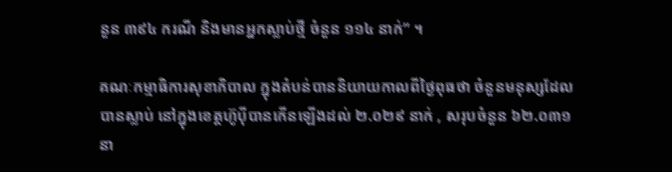នួន ៣៩៤ ករណី និងមានអ្នកស្លាប់ថ្មី ចំនួន ១១៤ នាក់” ។

គណៈកម្មាធិការសុខាភិបាល ក្នុងតំបន់បាននិយាយកាលពីថ្ងៃពុធថា ចំនួនមនុស្សដែលបានស្លាប់ នៅក្នុងខេត្តហ៊ូប៉ីបានកើនឡើងដល់ ២.០២៩ នាក់ , សរុបចំនួន ៦២.០៣១ នា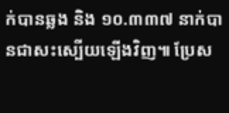ក់បានឆ្លង និង ១០.៣៣៧ នាក់បានជាសះស្បើយឡើងវិញ៕ ប្រែស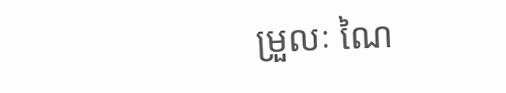ម្រួលៈ ណៃ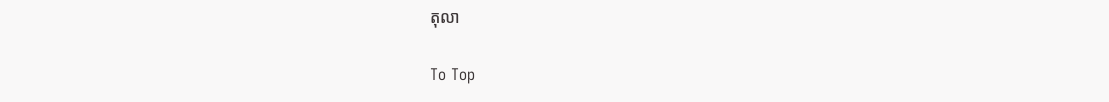តុលា

To Top